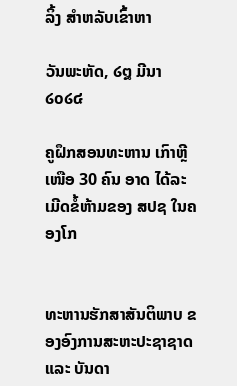ລິ້ງ ສຳຫລັບເຂົ້າຫາ

ວັນພະຫັດ, ໒໘ ມີນາ ໒໐໒໔

ຄູຝຶກສອນທະຫານ ເກົາຫຼີເໜືອ 30 ຄົນ ອາດ ໄດ້ລະເມີດຂໍ້ຫ້າມຂອງ ສປຊ ໃນຄອງໂກ


ທະຫານຮັກສາສັນຕິພາບ ຂອງອົງການສະຫະປະຊາຊາດ ແລະ ບັນດາ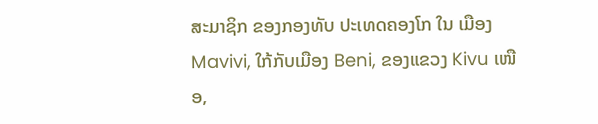ສະມາຊິກ ຂອງກອງທັບ ປະເທດຄອງໂກ ໃນ ເມືອງ Mavivi, ໃກ້ກັບເມືອງ Beni, ຂອງແຂວງ Kivu ເໜືອ,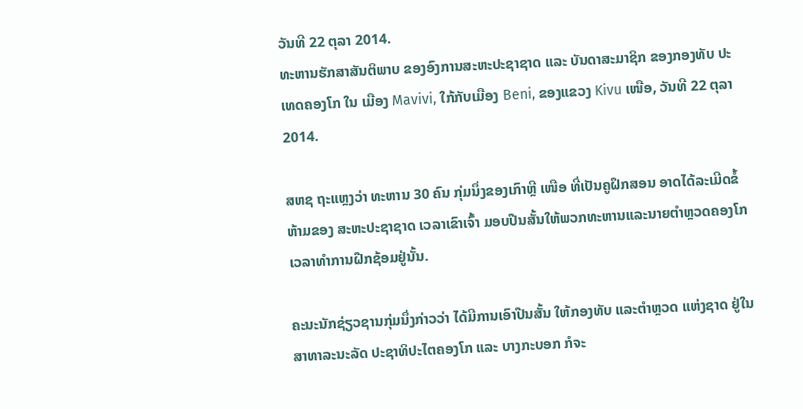ວັນທີ 22 ຕຸລາ 2014.
ທະຫານຮັກສາສັນຕິພາບ ຂອງອົງການສະຫະປະຊາຊາດ ແລະ ບັນດາສະມາຊິກ ຂອງກອງທັບ ປະເທດຄອງໂກ ໃນ ເມືອງ Mavivi, ໃກ້ກັບເມືອງ Beni, ຂອງແຂວງ Kivu ເໜືອ, ວັນທີ 22 ຕຸລາ 2014.

ສຫຊ ຖະແຫຼງວ່າ ທະຫານ 30 ຄົນ ກຸ່ມນຶ່ງຂອງເກົາຫຼີ ເໜືອ ທີ່ເປັນຄູຝຶກສອນ ອາດໄດ້ລະເມີດຂໍ້ຫ້າມຂອງ ສະຫະປະຊາຊາດ ເວລາເຂົາເຈົ້າ ມອບປືນສັ້ນໃຫ້ພວກທະຫານແລະນາຍຕຳຫຼວດຄອງໂກ ເວລາທຳການຝືກຊ້ອມຢູ່ນັ້ນ.

ຄະນະນັກຊ່ຽວຊານກຸ່ມນຶ່ງກ່າວວ່າ ໄດ້ມີການເອົາປືນສັ້ນ ໃຫ້ກອງທັບ ແລະຕຳຫຼວດ ແຫ່ງຊາດ ຢູ່ໃນສາທາລະນະລັດ ປະຊາທິປະໄຕຄອງໂກ ແລະ ບາງກະບອກ ກໍຈະ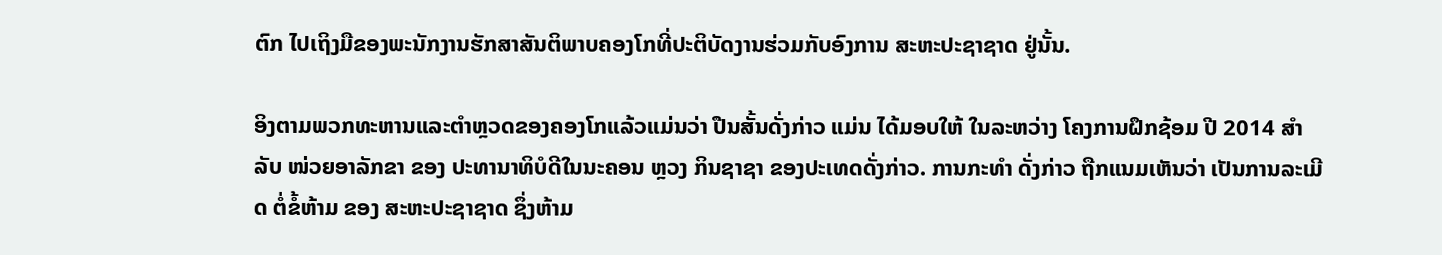ຕົກ ໄປເຖິງມືຂອງພະນັກງານຮັກສາສັນຕິພາບຄອງໂກທີ່ປະຕິບັດງານຮ່ວມກັບອົງການ ສະຫະປະຊາຊາດ ຢູ່ນັ້ນ.

ອິງຕາມພວກທະຫານແລະຕຳຫຼວດຂອງຄອງໂກແລ້ວແມ່ນວ່າ ປືນສັ້ນດັ່ງກ່າວ ແມ່ນ ໄດ້ມອບໃຫ້ ໃນລະຫວ່າງ ໂຄງການຝຶກຊ້ອມ ປີ 2014 ສຳລັບ ໜ່ວຍອາລັກຂາ ຂອງ ປະທານາທິບໍດີໃນນະຄອນ ຫຼວງ ກິນຊາຊາ ຂອງປະເທດດັ່ງກ່າວ. ການກະທຳ ດັ່ງກ່າວ ຖືກແນມເຫັນວ່າ ເປັນການລະເມີດ ຕໍ່ຂໍ້ຫ້າມ ຂອງ ສະຫະປະຊາຊາດ ຊຶ່ງຫ້າມ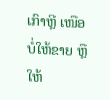ເກົາຫຼີ ເໜືອ ບໍ່ໃຫ້ຂາຍ ຫຼື ໃຫ້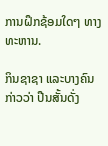ການຝຶກຊ້ອມໃດໆ ທາງທະຫານ.

ກິນຊາຊາ ແລະບາງຄົນກ່າວວ່າ ປືນສັ້ນດັ່ງ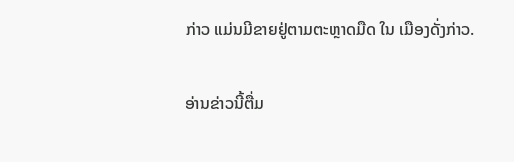ກ່າວ ແມ່ນມີຂາຍຢູ່ຕາມຕະຫຼາດມືດ ໃນ ເມືອງດັ່ງກ່າວ.

ອ່ານຂ່າວນີ້ຕື່ມ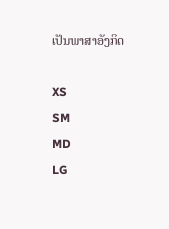ເປັນພາສາອັງກິດ

XS
SM
MD
LG